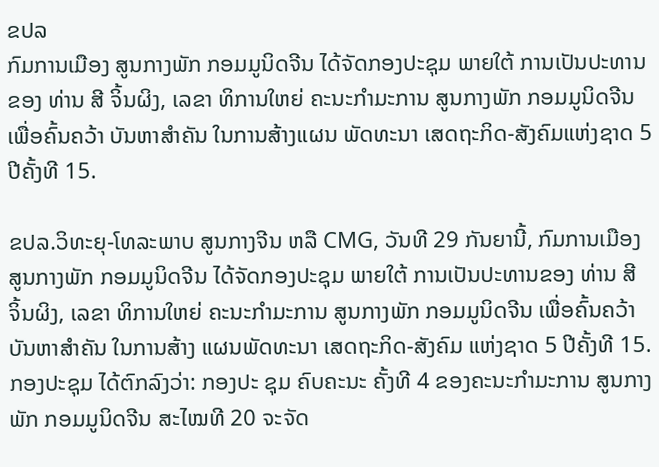ຂປລ
ກົມການເມືອງ ສູນກາງພັກ ກອມມູນິດຈີນ ໄດ້ຈັດກອງປະຊຸມ ພາຍໃຕ້ ການເປັນປະທານຂອງ ທ່ານ ສີ ຈິ້ນຜິງ, ເລຂາ ທິການໃຫຍ່ ຄະນະກຳມະການ ສູນກາງພັກ ກອມມູນິດຈີນ ເພື່ອຄົ້ນຄວ້າ ບັນຫາສຳຄັນ ໃນການສ້າງແຜນ ພັດທະນາ ເສດຖະກິດ-ສັງຄົມແຫ່ງຊາດ 5 ປີຄັ້ງທີ 15.

ຂປລ.ວິທະຍຸ-ໂທລະພາບ ສູນກາງຈີນ ຫລື CMG, ວັນທີ 29 ກັນຍານີ້, ກົມການເມືອງ ສູນກາງພັກ ກອມມູນິດຈີນ ໄດ້ຈັດກອງປະຊຸມ ພາຍໃຕ້ ການເປັນປະທານຂອງ ທ່ານ ສີ ຈິ້ນຜິງ, ເລຂາ ທິການໃຫຍ່ ຄະນະກຳມະການ ສູນກາງພັກ ກອມມູນິດຈີນ ເພື່ອຄົ້ນຄວ້າ ບັນຫາສຳຄັນ ໃນການສ້າງ ແຜນພັດທະນາ ເສດຖະກິດ-ສັງຄົມ ແຫ່ງຊາດ 5 ປີຄັ້ງທີ 15. ກອງປະຊຸມ ໄດ້ຕົກລົງວ່າ: ກອງປະ ຊຸມ ຄົບຄະນະ ຄັ້ງທີ 4 ຂອງຄະນະກຳມະການ ສູນກາງພັກ ກອມມູນິດຈີນ ສະໄໝທີ 20 ຈະຈັດ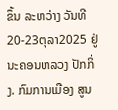ຂຶ້ນ ລະຫວ່າງ ວັນທີ 20-23ຕຸລາ2025 ຢູ່ນະຄອນຫລວງ ປັກກິ່ງ. ກົມການເມືອງ ສູນ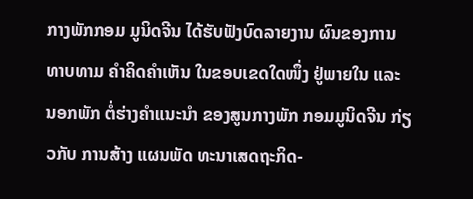ກາງພັກກອມ ມູນິດຈີນ ໄດ້ຮັບຟັງບົດລາຍງານ ຜົນຂອງການທາບທາມ ຄຳຄິດຄຳເຫັນ ໃນຂອບເຂດໃດໜຶ່ງ ຢູ່ພາຍໃນ ແລະ ນອກພັກ ຕໍ່ຮ່າງຄຳແນະນຳ ຂອງສູນກາງພັກ ກອມມູນິດຈີນ ກ່ຽວກັບ ການສ້າງ ແຜນພັດ ທະນາເສດຖະກິດ-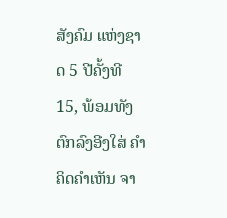ສັງຄົມ ແຫ່ງຊາດ 5 ປີຄັ້ງທີ 15, ພ້ອມທັງ ຕົກລົງອີງໃສ່ ຄຳຄິດຄຳເຫັນ ຈາ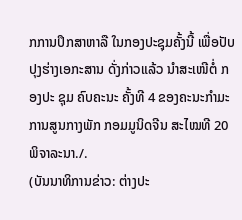ກການປຶກສາຫາລື ໃນກອງປະຊຸມຄັ້ງນີ້ ເພື່ອປັບປຸງຮ່າງເອກະສານ ດັ່ງກ່າວແລ້ວ ນຳສະເໜີຕໍ່ ກອງປະ ຊຸມ ຄົບຄະນະ ຄັ້ງທີ 4 ຂອງຄະນະກຳມະການສູນກາງພັກ ກອມມູນິດຈີນ ສະໄໝທີ 20 ພິຈາລະນາ./.
(ບັນນາທິການຂ່າວ: ຕ່າງປະ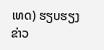ເທດ) ຮຽບຮຽງ ຂ່າວ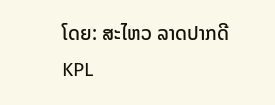ໂດຍ: ສະໄຫວ ລາດປາກດີ
KPL